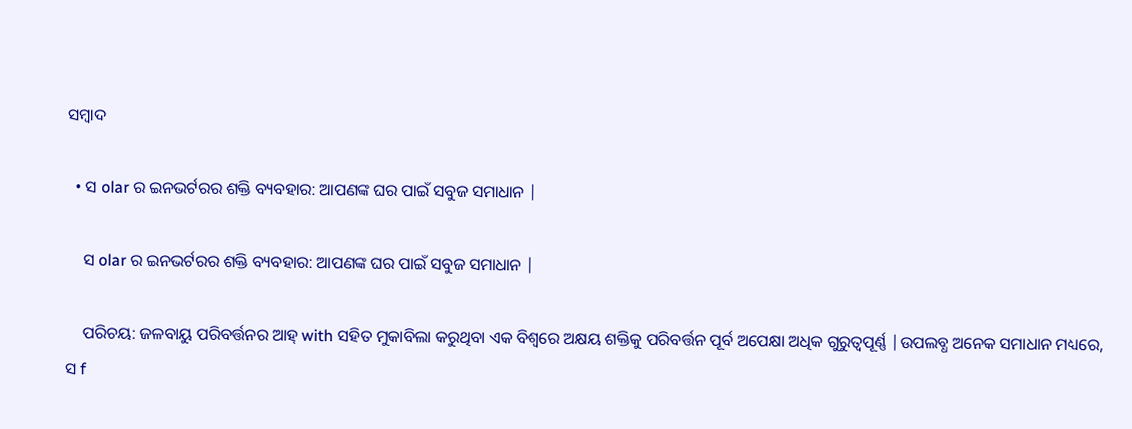ସମ୍ବାଦ

  • ସ olar ର ଇନଭର୍ଟରର ଶକ୍ତି ବ୍ୟବହାର: ଆପଣଙ୍କ ଘର ପାଇଁ ସବୁଜ ସମାଧାନ |

    ସ olar ର ଇନଭର୍ଟରର ଶକ୍ତି ବ୍ୟବହାର: ଆପଣଙ୍କ ଘର ପାଇଁ ସବୁଜ ସମାଧାନ |

    ପରିଚୟ: ଜଳବାୟୁ ପରିବର୍ତ୍ତନର ଆହ୍ with ସହିତ ମୁକାବିଲା କରୁଥିବା ଏକ ବିଶ୍ୱରେ ଅକ୍ଷୟ ଶକ୍ତିକୁ ପରିବର୍ତ୍ତନ ପୂର୍ବ ଅପେକ୍ଷା ଅଧିକ ଗୁରୁତ୍ୱପୂର୍ଣ୍ଣ |ଉପଲବ୍ଧ ଅନେକ ସମାଧାନ ମଧ୍ୟରେ, ସ f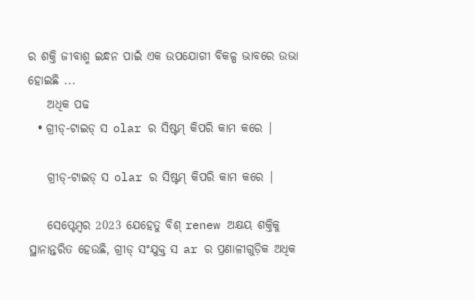ର ଶକ୍ତି ଜୀବାଶ୍ମ ଇନ୍ଧନ ପାଇଁ ଏକ ଉପଯୋଗୀ ବିକଳ୍ପ ଭାବରେ ଉଭା ହୋଇଛି ...
    ଅଧିକ ପଢ
  • ଗ୍ରୀଡ୍-ଟାଇଡ୍ ସ olar ର ସିଷ୍ଟମ୍ କିପରି କାମ କରେ |

    ଗ୍ରୀଡ୍-ଟାଇଡ୍ ସ olar ର ସିଷ୍ଟମ୍ କିପରି କାମ କରେ |

    ସେପ୍ଟେମ୍ବର 2023 ଯେହେତୁ ବିଶ୍ renew ଅକ୍ଷୟ ଶକ୍ତିକୁ ସ୍ଥାନାନ୍ତରିତ ହେଉଛି, ଗ୍ରୀଡ୍ ସଂଯୁକ୍ତ ସ ar ର ପ୍ରଣାଳୀଗୁଡ଼ିକ ଅଧିକ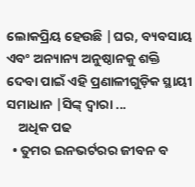ଲୋକପ୍ରିୟ ହେଉଛି |ଘର, ବ୍ୟବସାୟ ଏବଂ ଅନ୍ୟାନ୍ୟ ଅନୁଷ୍ଠାନକୁ ଶକ୍ତି ଦେବା ପାଇଁ ଏହି ପ୍ରଣାଳୀଗୁଡ଼ିକ ସ୍ଥାୟୀ ସମାଧାନ |ସିଙ୍କ୍ ଦ୍ୱାରା ...
    ଅଧିକ ପଢ
  • ତୁମର ଇନଭର୍ଟରର ଜୀବନ ବ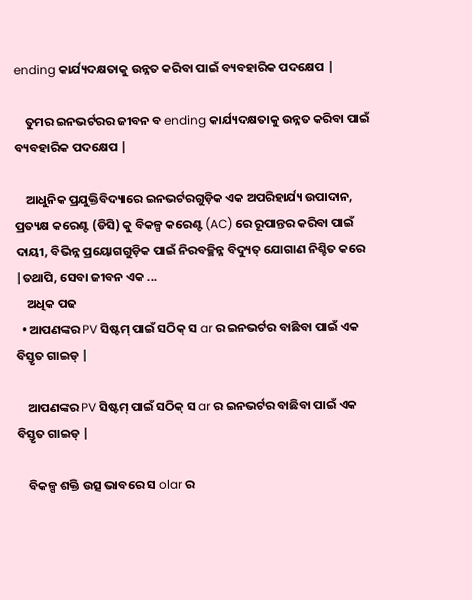ending କାର୍ଯ୍ୟଦକ୍ଷତାକୁ ଉନ୍ନତ କରିବା ପାଇଁ ବ୍ୟବହାରିକ ପଦକ୍ଷେପ |

    ତୁମର ଇନଭର୍ଟରର ଜୀବନ ବ ending କାର୍ଯ୍ୟଦକ୍ଷତାକୁ ଉନ୍ନତ କରିବା ପାଇଁ ବ୍ୟବହାରିକ ପଦକ୍ଷେପ |

    ଆଧୁନିକ ପ୍ରଯୁକ୍ତିବିଦ୍ୟାରେ ଇନଭର୍ଟରଗୁଡ଼ିକ ଏକ ଅପରିହାର୍ଯ୍ୟ ଉପାଦାନ, ପ୍ରତ୍ୟକ୍ଷ କରେଣ୍ଟ (ଡିସି) କୁ ବିକଳ୍ପ କରେଣ୍ଟ (AC) ରେ ରୂପାନ୍ତର କରିବା ପାଇଁ ଦାୟୀ, ବିଭିନ୍ନ ପ୍ରୟୋଗଗୁଡ଼ିକ ପାଇଁ ନିରବଚ୍ଛିନ୍ନ ବିଦ୍ୟୁତ୍ ଯୋଗାଣ ନିଶ୍ଚିତ କରେ |ତଥାପି, ସେବା ଜୀବନ ଏକ ...
    ଅଧିକ ପଢ
  • ଆପଣଙ୍କର PV ସିଷ୍ଟମ୍ ପାଇଁ ସଠିକ୍ ସ ar ର ଇନଭର୍ଟର ବାଛିବା ପାଇଁ ଏକ ବିସ୍ତୃତ ଗାଇଡ୍ |

    ଆପଣଙ୍କର PV ସିଷ୍ଟମ୍ ପାଇଁ ସଠିକ୍ ସ ar ର ଇନଭର୍ଟର ବାଛିବା ପାଇଁ ଏକ ବିସ୍ତୃତ ଗାଇଡ୍ |

    ବିକଳ୍ପ ଶକ୍ତି ଉତ୍ସ ଭାବରେ ସ olar ର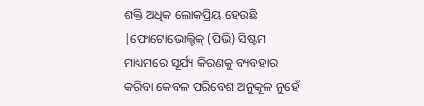ଶକ୍ତି ଅଧିକ ଲୋକପ୍ରିୟ ହେଉଛି |ଫୋଟୋଭୋଲ୍ଟିକ୍ (ପିଭି) ସିଷ୍ଟମ ମାଧ୍ୟମରେ ସୂର୍ଯ୍ୟ କିରଣକୁ ବ୍ୟବହାର କରିବା କେବଳ ପରିବେଶ ଅନୁକୂଳ ନୁହେଁ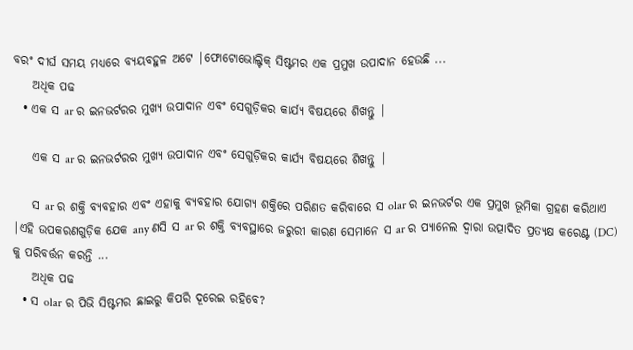ବରଂ ଦୀର୍ଘ ସମୟ ମଧ୍ୟରେ ବ୍ୟୟବହୁଳ ଅଟେ |ଫୋଟୋଭୋଲ୍ଟିକ୍ ସିଷ୍ଟମର ଏକ ପ୍ରମୁଖ ଉପାଦାନ ହେଉଛି ...
    ଅଧିକ ପଢ
  • ଏକ ସ ar ର ଇନଭର୍ଟରର ମୁଖ୍ୟ ଉପାଦାନ ଏବଂ ସେଗୁଡ଼ିକର କାର୍ଯ୍ୟ ବିଷୟରେ ଶିଖନ୍ତୁ |

    ଏକ ସ ar ର ଇନଭର୍ଟରର ମୁଖ୍ୟ ଉପାଦାନ ଏବଂ ସେଗୁଡ଼ିକର କାର୍ଯ୍ୟ ବିଷୟରେ ଶିଖନ୍ତୁ |

    ସ ar ର ଶକ୍ତି ବ୍ୟବହାର ଏବଂ ଏହାକୁ ବ୍ୟବହାର ଯୋଗ୍ୟ ଶକ୍ତିରେ ପରିଣତ କରିବାରେ ସ olar ର ଇନଭର୍ଟର ଏକ ପ୍ରମୁଖ ଭୂମିକା ଗ୍ରହଣ କରିଥାଏ |ଏହି ଉପକରଣଗୁଡ଼ିକ ଯେକ any ଣସି ସ ar ର ଶକ୍ତି ବ୍ୟବସ୍ଥାରେ ଜରୁରୀ କାରଣ ସେମାନେ ସ ar ର ପ୍ୟାନେଲ ଦ୍ୱାରା ଉତ୍ପାଦିତ ପ୍ରତ୍ୟକ୍ଷ କରେଣ୍ଟ (DC) କୁ ପରିବର୍ତ୍ତନ କରନ୍ତି ...
    ଅଧିକ ପଢ
  • ସ olar ର ପିଭି ସିଷ୍ଟମର ଛାଇରୁ କିପରି ଦୂରେଇ ରହିବେ?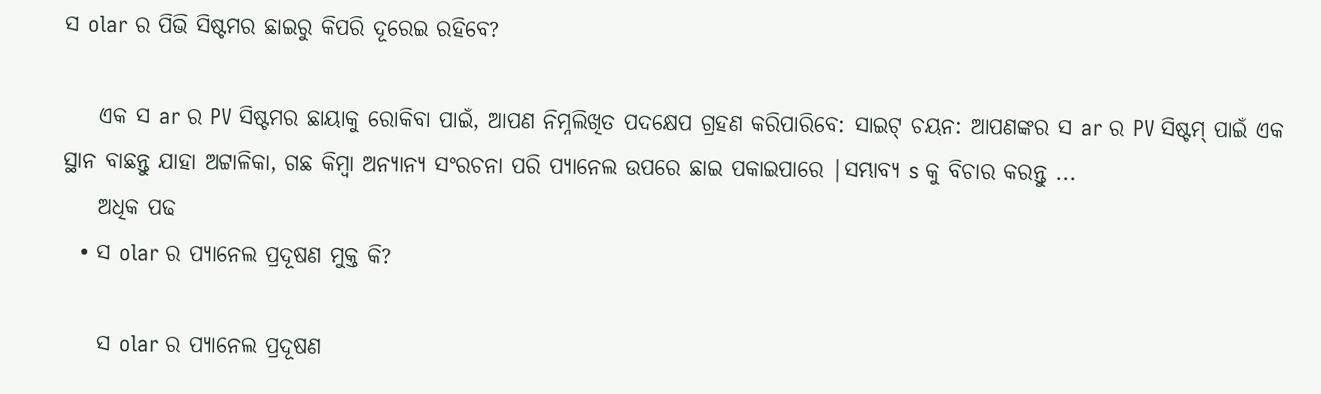ସ olar ର ପିଭି ସିଷ୍ଟମର ଛାଇରୁ କିପରି ଦୂରେଇ ରହିବେ?

    ଏକ ସ ar ର PV ସିଷ୍ଟମର ଛାୟାକୁ ରୋକିବା ପାଇଁ, ଆପଣ ନିମ୍ନଲିଖିତ ପଦକ୍ଷେପ ଗ୍ରହଣ କରିପାରିବେ: ସାଇଟ୍ ଚୟନ: ଆପଣଙ୍କର ସ ar ର PV ସିଷ୍ଟମ୍ ପାଇଁ ଏକ ସ୍ଥାନ ବାଛନ୍ତୁ ଯାହା ଅଟ୍ଟାଳିକା, ଗଛ କିମ୍ବା ଅନ୍ୟାନ୍ୟ ସଂରଚନା ପରି ପ୍ୟାନେଲ ଉପରେ ଛାଇ ପକାଇପାରେ |ସମ୍ଭାବ୍ୟ s କୁ ବିଚାର କରନ୍ତୁ ...
    ଅଧିକ ପଢ
  • ସ olar ର ପ୍ୟାନେଲ ପ୍ରଦୂଷଣ ମୁକ୍ତ କି?

    ସ olar ର ପ୍ୟାନେଲ ପ୍ରଦୂଷଣ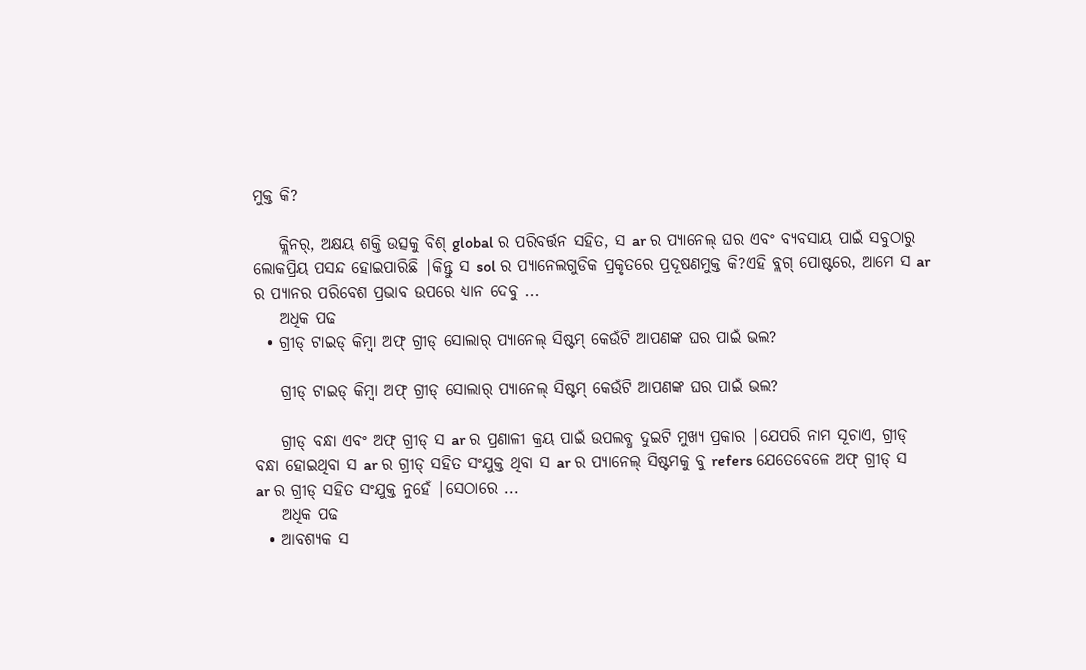ମୁକ୍ତ କି?

    କ୍ଲିନର୍, ଅକ୍ଷୟ ଶକ୍ତି ଉତ୍ସକୁ ବିଶ୍ global ର ପରିବର୍ତ୍ତନ ସହିତ, ସ ar ର ପ୍ୟାନେଲ୍ ଘର ଏବଂ ବ୍ୟବସାୟ ପାଇଁ ସବୁଠାରୁ ଲୋକପ୍ରିୟ ପସନ୍ଦ ହୋଇପାରିଛି |କିନ୍ତୁ ସ sol ର ପ୍ୟାନେଲଗୁଡିକ ପ୍ରକୃତରେ ପ୍ରଦୂଷଣମୁକ୍ତ କି?ଏହି ବ୍ଲଗ୍ ପୋଷ୍ଟରେ, ଆମେ ସ ar ର ପ୍ୟାନର ପରିବେଶ ପ୍ରଭାବ ଉପରେ ଧ୍ୟାନ ଦେବୁ ...
    ଅଧିକ ପଢ
  • ଗ୍ରୀଡ୍ ଟାଇଡ୍ କିମ୍ବା ଅଫ୍ ଗ୍ରୀଡ୍ ସୋଲାର୍ ପ୍ୟାନେଲ୍ ସିଷ୍ଟମ୍ କେଉଁଟି ଆପଣଙ୍କ ଘର ପାଇଁ ଭଲ?

    ଗ୍ରୀଡ୍ ଟାଇଡ୍ କିମ୍ବା ଅଫ୍ ଗ୍ରୀଡ୍ ସୋଲାର୍ ପ୍ୟାନେଲ୍ ସିଷ୍ଟମ୍ କେଉଁଟି ଆପଣଙ୍କ ଘର ପାଇଁ ଭଲ?

    ଗ୍ରୀଡ୍ ବନ୍ଧା ଏବଂ ଅଫ୍ ଗ୍ରୀଡ୍ ସ ar ର ପ୍ରଣାଳୀ କ୍ରୟ ପାଇଁ ଉପଲବ୍ଧ ଦୁଇଟି ମୁଖ୍ୟ ପ୍ରକାର |ଯେପରି ନାମ ସୂଚାଏ, ଗ୍ରୀଡ୍ ବନ୍ଧା ହୋଇଥିବା ସ ar ର ଗ୍ରୀଡ୍ ସହିତ ସଂଯୁକ୍ତ ଥିବା ସ ar ର ପ୍ୟାନେଲ୍ ସିଷ୍ଟମକୁ ବୁ refers ଯେତେବେଳେ ଅଫ୍ ଗ୍ରୀଡ୍ ସ ar ର ଗ୍ରୀଡ୍ ସହିତ ସଂଯୁକ୍ତ ନୁହେଁ |ସେଠାରେ ...
    ଅଧିକ ପଢ
  • ଆବଶ୍ୟକ ସ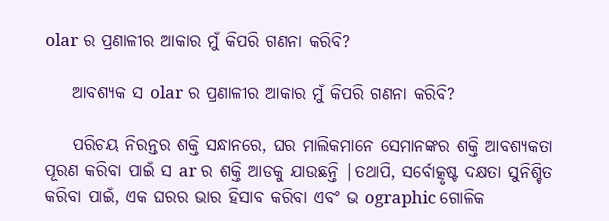olar ର ପ୍ରଣାଳୀର ଆକାର ମୁଁ କିପରି ଗଣନା କରିବି?

    ଆବଶ୍ୟକ ସ olar ର ପ୍ରଣାଳୀର ଆକାର ମୁଁ କିପରି ଗଣନା କରିବି?

    ପରିଚୟ ନିରନ୍ତର ଶକ୍ତି ସନ୍ଧାନରେ, ଘର ମାଲିକମାନେ ସେମାନଙ୍କର ଶକ୍ତି ଆବଶ୍ୟକତା ପୂରଣ କରିବା ପାଇଁ ସ ar ର ଶକ୍ତି ଆଡକୁ ଯାଉଛନ୍ତି |ତଥାପି, ସର୍ବୋତ୍କୃଷ୍ଟ ଦକ୍ଷତା ସୁନିଶ୍ଚିତ କରିବା ପାଇଁ, ଏକ ଘରର ଭାର ହିସାବ କରିବା ଏବଂ ଭ ographic ଗୋଳିକ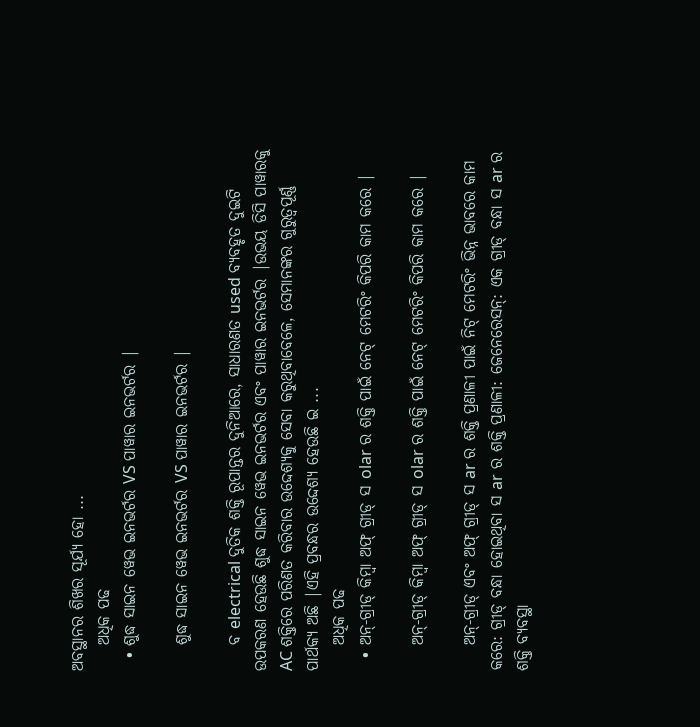ଅବସ୍ଥାନର ଶିଖର ସୂର୍ଯ୍ୟ ହୋ ...
    ଅଧିକ ପଢ
  • ଶୁଦ୍ଧ ସାଇନ ୱେଭ ଇନଭର୍ଟର VS ପାୱାର ଇନଭର୍ଟର |

    ଶୁଦ୍ଧ ସାଇନ ୱେଭ ଇନଭର୍ଟର VS ପାୱାର ଇନଭର୍ଟର |

    ବ electrical ଦୁତିକ ଶକ୍ତି ରୂପାନ୍ତର ଦୁନିଆରେ, ସାଧାରଣତ used ବ୍ୟବହୃତ ଦୁଇଟି ଉପକରଣ ହେଉଛି ଶୁଦ୍ଧ ସାଇନ ୱେଭ ଇନଭର୍ଟର ଏବଂ ପାୱାର ଇନଭର୍ଟର |ଉଭୟ ଡିସି ପାୱାରକୁ AC ଶକ୍ତିରେ ପରିଣତ କରିବାର ଉଦ୍ଦେଶ୍ୟକୁ ସେବା କରୁଥିବାବେଳେ, ସେମାନଙ୍କର ଗୁରୁତ୍ୱପୂର୍ଣ୍ଣ ପାର୍ଥକ୍ୟ ଅଛି |ଏହି ପ୍ରବନ୍ଧର ଉଦ୍ଦେଶ୍ୟ ହେଉଛି ଇ ...
    ଅଧିକ ପଢ
  • ଅନ୍-ଗ୍ରୀଡ୍ କିମ୍ବା ଅଫ୍ ଗ୍ରୀଡ୍ ସ olar ର ଶକ୍ତି ପାଇଁ ନେଟ୍ ମେଟରିଂ କିପରି କାମ କରେ |

    ଅନ୍-ଗ୍ରୀଡ୍ କିମ୍ବା ଅଫ୍ ଗ୍ରୀଡ୍ ସ olar ର ଶକ୍ତି ପାଇଁ ନେଟ୍ ମେଟରିଂ କିପରି କାମ କରେ |

    ଅନ୍-ଗ୍ରୀଡ୍ ଏବଂ ଅଫ୍ ଗ୍ରୀଡ୍ ସ ar ର ଶକ୍ତି ପ୍ରଣାଳୀ ପାଇଁ ନିଟ୍ ମେଟରିଂ ଭିନ୍ନ ଭାବରେ କାମ କରେ: ଗ୍ରୀଡ୍ ବନ୍ଧା ହୋଇଥିବା ସ ar ର ଶକ୍ତି ପ୍ରଣାଳୀ: ଜେନେରେସନ୍: ଏକ ଗ୍ରୀଡ୍ ବନ୍ଧା ସ ar ର ଶକ୍ତି ବ୍ୟବସ୍ଥା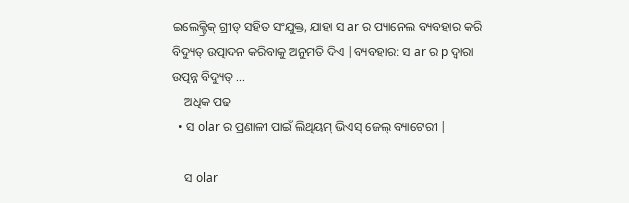ଇଲେକ୍ଟ୍ରିକ୍ ଗ୍ରୀଡ୍ ସହିତ ସଂଯୁକ୍ତ, ଯାହା ସ ar ର ପ୍ୟାନେଲ ବ୍ୟବହାର କରି ବିଦ୍ୟୁତ୍ ଉତ୍ପାଦନ କରିବାକୁ ଅନୁମତି ଦିଏ |ବ୍ୟବହାର: ସ ar ର p ଦ୍ୱାରା ଉତ୍ପନ୍ନ ବିଦ୍ୟୁତ୍ ...
    ଅଧିକ ପଢ
  • ସ olar ର ପ୍ରଣାଳୀ ପାଇଁ ଲିଥିୟମ୍ ଭିଏସ୍ ଜେଲ୍ ବ୍ୟାଟେରୀ |

    ସ olar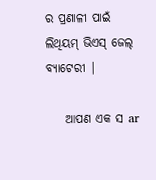ର ପ୍ରଣାଳୀ ପାଇଁ ଲିଥିୟମ୍ ଭିଏସ୍ ଜେଲ୍ ବ୍ୟାଟେରୀ |

    ଆପଣ ଏକ ସ ar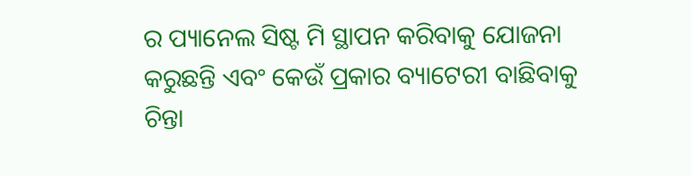ର ପ୍ୟାନେଲ ସିଷ୍ଟ ମି ସ୍ଥାପନ କରିବାକୁ ଯୋଜନା କରୁଛନ୍ତି ଏବଂ କେଉଁ ପ୍ରକାର ବ୍ୟାଟେରୀ ବାଛିବାକୁ ଚିନ୍ତା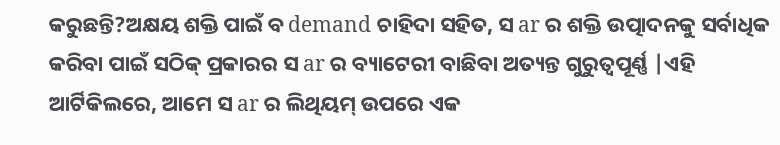କରୁଛନ୍ତି?ଅକ୍ଷୟ ଶକ୍ତି ପାଇଁ ବ demand ଚାହିଦା ସହିତ, ସ ar ର ଶକ୍ତି ଉତ୍ପାଦନକୁ ସର୍ବାଧିକ କରିବା ପାଇଁ ସଠିକ୍ ପ୍ରକାରର ସ ar ର ବ୍ୟାଟେରୀ ବାଛିବା ଅତ୍ୟନ୍ତ ଗୁରୁତ୍ୱପୂର୍ଣ୍ଣ |ଏହି ଆର୍ଟିକିଲରେ, ଆମେ ସ ar ର ଲିଥିୟମ୍ ଉପରେ ଏକ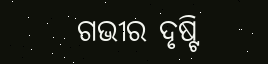ଗଭୀର ଦୃଷ୍ଟି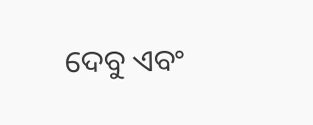ଦେବୁ ଏବଂ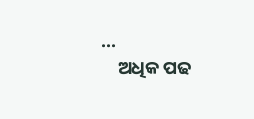...
    ଅଧିକ ପଢ